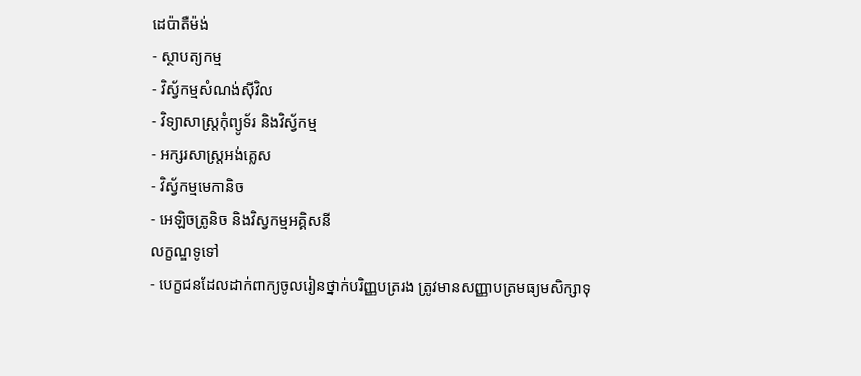ដេប៉ាតឺម៉ង់
- ស្ថាបត្យកម្ម
- វិស្វ័កម្មសំណង់ស៊ីវិល
- វិទ្យាសាស្ត្រកុំព្យូទ័រ និងវិស្វ័កម្ម
- អក្សរសាស្ត្រអង់គ្លេស
- វិស្វ័កម្មមេកានិច
- អេឡិចត្រូនិច និងវិស្វកម្មអគ្គិសនី
លក្ខណ្ឌទូទៅ
- បេក្ខជនដែលដាក់ពាក្យចូលរៀនថ្នាក់បរិញ្ញបត្ររង ត្រូវមានសញ្ញាបត្រមធ្យមសិក្សាទុ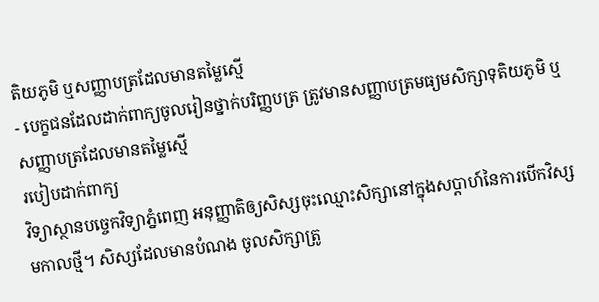តិយភូមិ ឬសញ្ញាបត្រដែលមានតម្លៃស្មើ
- បេក្ខជនដែលដាក់ពាក្យចូលរៀនថ្នាក់បរិញ្ញបត្រ ត្រូវមានសញ្ញាបត្រមធ្យមសិក្សាទុតិយភូមិ ឬសញ្ញាបត្រដែលមានតម្លៃស្មើ
របៀបដាក់ពាក្យ
វិទ្យាស្ថានបច្ចេកវិទ្យាភ្នំពេញ អនុញ្ញាតិឲ្យសិស្សចុះឈ្មោះសិក្សានៅក្នុងសប្ដាហ៍នៃការបើកវិស្សមកាលថ្មី។ សិស្សដែលមានបំណង ចូលសិក្សាត្រូ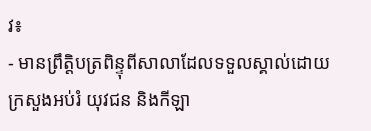វ៖
- មានព្រឹត្តិបត្រពិន្ទុពីសាលាដែលទទួលស្គាល់ដោយ ក្រសួងអប់រំ យុវជន និងកីឡា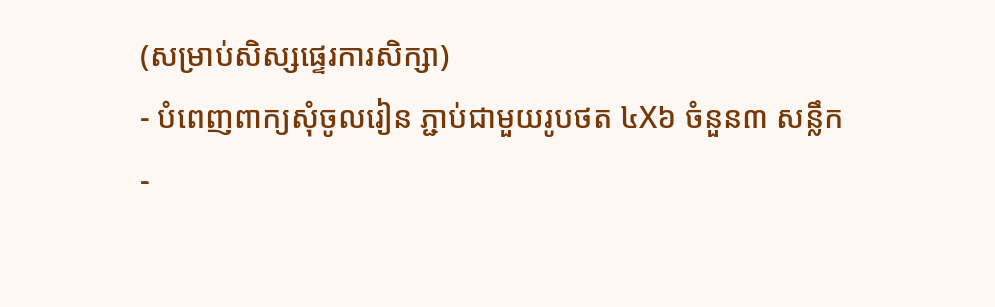(សម្រាប់សិស្សផ្ទេរការសិក្សា)
- បំពេញពាក្យសុំចូលរៀន ភ្ជាប់ជាមួយរូបថត ៤X៦ ចំនួន៣ សន្លឹក
-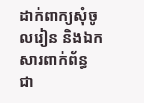ដាក់ពាក្យសុំចូលរៀន និងឯកសារពាក់ព័ន្ធ ជា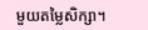មួយតម្លៃសិក្សា។